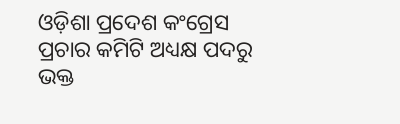ଓଡ଼ିଶା ପ୍ରଦେଶ କଂଗ୍ରେସ ପ୍ରଚାର କମିଟି ଅଧ୍ୟକ୍ଷ ପଦରୁ ଭକ୍ତ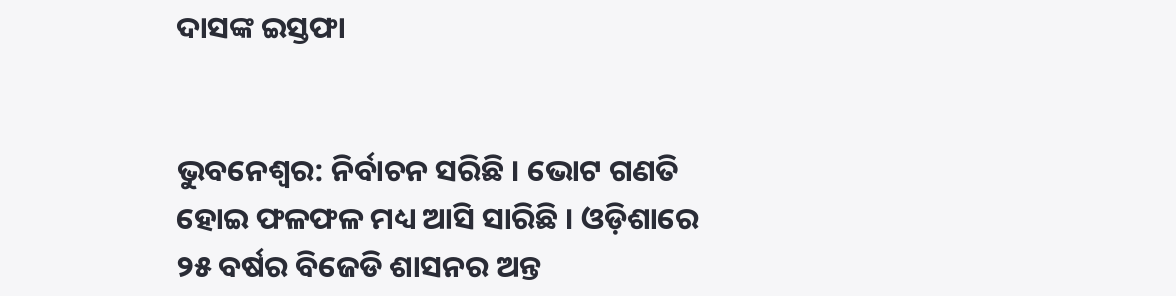ଦାସଙ୍କ ଇସ୍ତଫା


ଭୁବନେଶ୍ବର: ନିର୍ବାଚନ ସରିଛି । ଭୋଟ ଗଣତି ହୋଇ ଫଳଫଳ ମଧ୍ୟ ଆସି ସାରିଛି । ଓଡ଼ିଶାରେ ୨୫ ବର୍ଷର ବିଜେଡି ଶାସନର ଅନ୍ତ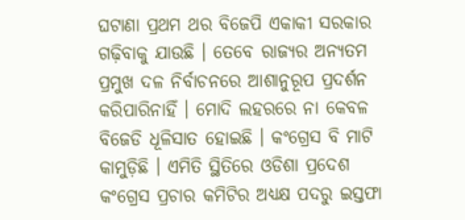ଘଟାଣା ପ୍ରଥମ ଥର ବିଜେପି ଏକାକୀ ସରକାର ଗଢ଼ିବାକୁ ଯାଉଛି । ତେବେ ରାଜ୍ୟର ଅନ୍ୟତମ ପ୍ରମୁଖ ଦଳ ନିର୍ବାଚନରେ ଆଶାନୁରୂପ ପ୍ରଦର୍ଶନ କରିପାରିନାହିଁ । ମୋଦି ଲହରରେ ନା କେବଳ ବିଜେଡି ଧୂଳିସାତ ହୋଇଛି । କଂଗ୍ରେସ ବି ମାଟି କାମୁଡ଼ିଛି । ଏମିତି ସ୍ଥିତିରେ ଓଡିଶା ପ୍ରଦେଶ କଂଗ୍ରେସ ପ୍ରଚାର କମିଟିର ଅଧ୍ୟକ୍ଷ ପଦରୁ ଇସ୍ତଫା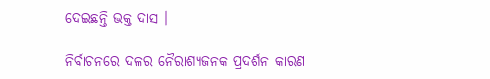ଦେଇଛନ୍ତି ଭକ୍ତ ଦାସ ।

ନିର୍ବାଚନରେ ଦଳର ନୈରାଶ୍ୟଜନକ ପ୍ରଦର୍ଶନ କାରଣ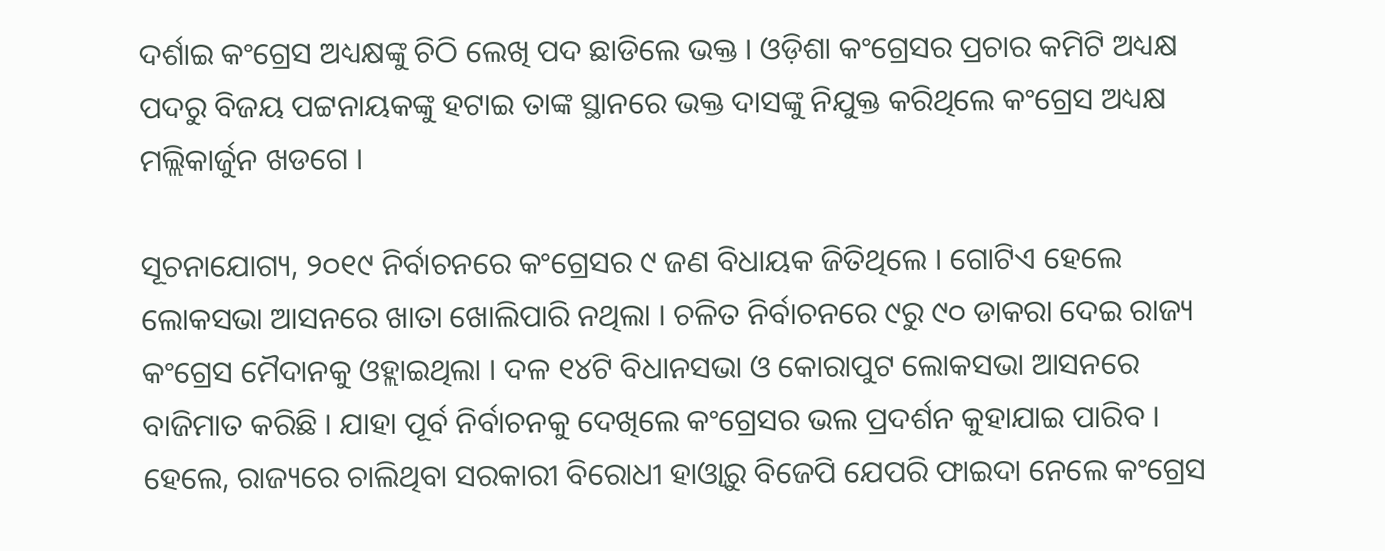ଦର୍ଶାଇ କଂଗ୍ରେସ ଅଧ୍ୟକ୍ଷଙ୍କୁ ଚିଠି ଲେଖି ପଦ ଛାଡିଲେ ଭକ୍ତ । ଓଡ଼ିଶା କଂଗ୍ରେସର ପ୍ରଚାର କମିଟି ଅଧ୍ୟକ୍ଷ ପଦରୁ ବିଜୟ ପଟ୍ଟନାୟକଙ୍କୁ ହଟାଇ ତାଙ୍କ ସ୍ଥାନରେ ଭକ୍ତ ଦାସଙ୍କୁ ନିଯୁକ୍ତ କରିଥିଲେ କଂଗ୍ରେସ ଅଧ୍ୟକ୍ଷ ମଲ୍ଲିକାର୍ଜୁନ ଖଡଗେ ।

ସୂଚନାଯୋଗ୍ୟ, ୨୦୧୯ ନିର୍ବାଚନରେ କଂଗ୍ରେସର ୯ ଜଣ ବିଧାୟକ ଜିତିଥିଲେ । ଗୋଟିଏ ହେଲେ ଲୋକସଭା ଆସନରେ ଖାତା ଖୋଲିପାରି ନଥିଲା । ଚଳିତ ନିର୍ବାଚନରେ ୯ରୁ ୯୦ ଡାକରା ଦେଇ ରାଜ୍ୟ କଂଗ୍ରେସ ମୈଦାନକୁ ଓହ୍ଲାଇଥିଲା । ଦଳ ୧୪ଟି ବିଧାନସଭା ଓ କୋରାପୁଟ ଲୋକସଭା ଆସନରେ ବାଜିମାତ କରିଛି । ଯାହା ପୂର୍ବ ନିର୍ବାଚନକୁ ଦେଖିଲେ କଂଗ୍ରେସର ଭଲ ପ୍ରଦର୍ଶନ କୁହାଯାଇ ପାରିବ । ହେଲେ, ରାଜ୍ୟରେ ଚାଲିଥିବା ସରକାରୀ ବିରୋଧୀ ହାଓ୍ବାରୁ ବିଜେପି ଯେପରି ଫାଇଦା ନେଲେ କଂଗ୍ରେସ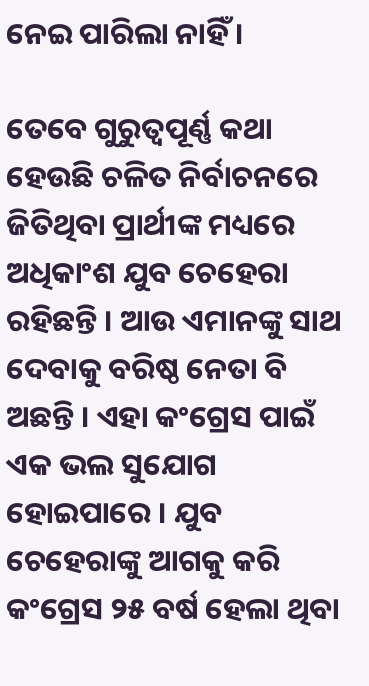ନେଇ ପାରିଲା ନାହିଁ ।

ତେବେ ଗୁରୁତ୍ବପୂର୍ଣ୍ଣ କଥା ହେଉଛି ଚଳିତ ନିର୍ବାଚନରେ ଜିତିଥିବା ପ୍ରାର୍ଥୀଙ୍କ ମଧ୍ୟରେ ଅଧିକାଂଶ ଯୁବ ଚେହେରା ରହିଛନ୍ତି । ଆଉ ଏମାନଙ୍କୁ ସାଥ ଦେବାକୁ ବରିଷ୍ଠ ନେତା ବି ଅଛନ୍ତି । ଏହା କଂଗ୍ରେସ ପାଇଁ ଏକ ଭଲ ସୁଯୋଗ ହୋଇପାରେ । ଯୁବ ଚେହେରାଙ୍କୁ ଆଗକୁ କରି କଂଗ୍ରେସ ୨୫ ବର୍ଷ ହେଲା ଥିବା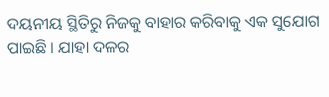ଦୟନୀୟ ସ୍ଥିତିରୁ ନିଜକୁ ବାହାର କରିବାକୁ ଏକ ସୁଯୋଗ ପାଇଛି । ଯାହା ଦଳର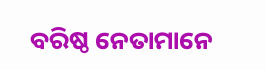ବରିଷ୍ଠ ନେତାମାନେ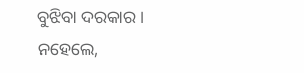ବୁଝିବା ଦରକାର । ନହେଲେ,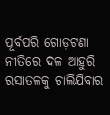ପୂର୍ବପରି ଗୋଡ଼ଟଣା ନୀତିରେ ଦଳ ଆହୁରି ରସାତଳକୁ ଚାଲିଯିବାର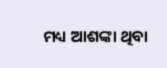ମଧ୍ୟ ଆଶଙ୍କା ଥିବା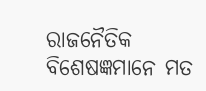ରାଜନୈତିକ ବିଶେଷଜ୍ଞମାନେ ମତ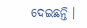ଦେଇଛନ୍ତି ।